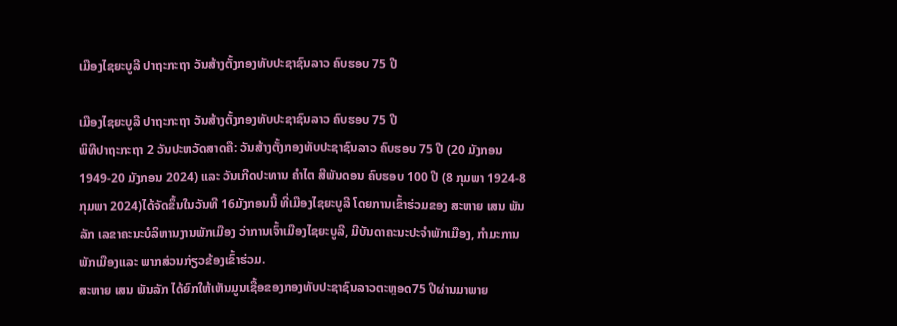ເມືອງໄຊຍະບູລີ ປາຖະກະຖາ ວັນສ້າງຕັ້ງກອງທັບປະຊາຊົນລາວ ຄົບຮອບ 75 ປີ

ເມືອງໄຊຍະບູລີ ປາຖະກະຖາ ວັນສ້າງຕັ້ງກອງທັບປະຊາຊົນລາວ ຄົບຮອບ 75 ປີ
ພິທີປາຖະກະຖາ 2 ວັນປະຫວັດສາດຄື: ວັນສ້າງຕັ້ງກອງທັບປະຊາຊົນລາວ ຄົບຮອບ 75 ປີ (20 ມັງກອນ 1949-20 ມັງກອນ 2024) ແລະ ວັນເກີດປະທານ ຄໍາໄຕ ສີພັນດອນ ຄົບຮອບ 100 ປີ (8 ກຸມພາ 1924-8 ກຸມພາ 2024)ໄດ້ຈັດຂຶ້ນໃນວັນທີ 16ມັງກອນນີ້ ທີ່ເມືອງໄຊຍະບູລີ ໂດຍການເຂົ້າຮ່ວມຂອງ ສະຫາຍ ເສນ ພັນລັກ ເລຂາຄະນະບໍລິຫານງານພັກເມືອງ ວ່າການເຈົ້າເມືອງໄຊຍະບູລີ, ມີບັນດາຄະນະປະຈໍາພັກເມືອງ, ກຳມະການພັກເມືອງແລະ ພາກສ່ວນກ່ຽວຂ້ອງເຂົ້າຮ່ວມ.
ສະຫາຍ ເສນ ພັນລັກ ໄດ້ຍົກໃຫ້ເຫັນມູນເຊື້ອຂອງກອງທັບປະຊາຊົນລາວຕະຫຼອດ75 ປີຜ່ານມາພາຍ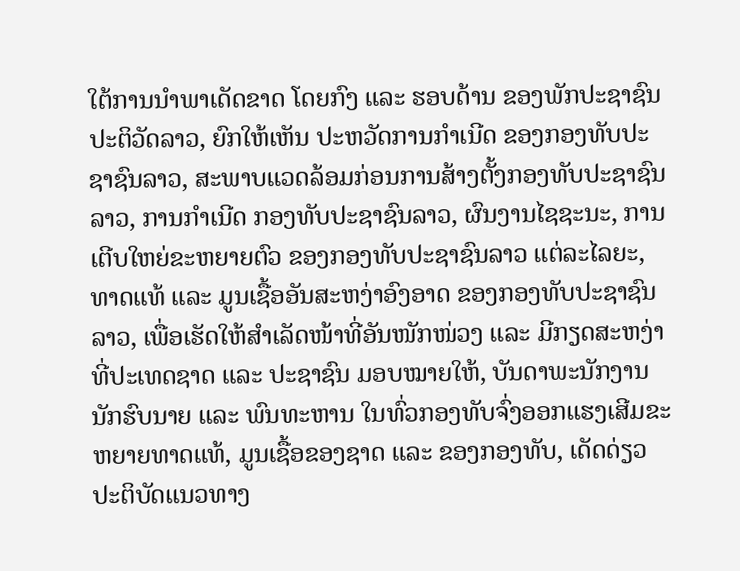ໃຕ້ການນໍາພາເດັດຂາດ ໂດຍກົງ ແລະ ຮອບດ້ານ ຂອງພັກປະຊາຊົນປະຕິວັດລາວ, ຍົກໃຫ້ເຫັນ ປະຫວັດການກໍາເນີດ ຂອງກອງທັບປະຊາຊົນລາວ, ສະພາບແວດລ້ອມກ່ອນການສ້າງຕັ້ງກອງທັບປະຊາຊົນລາວ, ການກໍາເນີດ ກອງທັບປະຊາຊົນລາວ, ຜົນງານໄຊຊະນະ, ການເຕີບໃຫຍ່ຂະຫຍາຍຕົວ ຂອງກອງທັບປະຊາຊົນລາວ ແຕ່ລະໄລຍະ, ທາດແທ້ ແລະ ມູນເຊື້ອອັນສະຫງ່າອົງອາດ ຂອງກອງທັບປະຊາຊົນລາວ, ເພື່ອເຮັດໃຫ້ສໍາເລັດໜ້າທີ່ອັນໜັກໜ່ວງ ແລະ ມີກຽດສະຫງ່າທີ່ປະເທດຊາດ ແລະ ປະຊາຊົນ ມອບໝາຍໃຫ້, ບັນດາພະນັກງານນັກຮົບນາຍ ແລະ ພົນທະຫານ ໃນທົ່ວກອງທັບຈົ່ງອອກແຮງເສີມຂະຫຍາຍທາດແທ້, ມູນເຊື້ອຂອງຊາດ ແລະ ຂອງກອງທັບ, ເດັດດ່ຽວປະຕິບັດແນວທາງ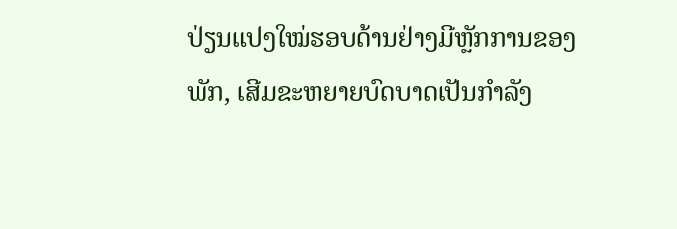ປ່ຽນແປງໃໝ່ຮອບດ້ານຢ່າງມີຫຼັກການຂອງພັກ, ເສີມຂະຫຍາຍບົດບາດເປັນກໍາລັງ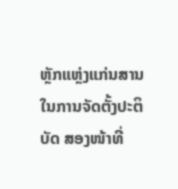ຫຼັກແຫຼ່ງແກ່ນສານໃນການຈັດຕັ້ງປະຕິບັດ ສອງໜ້າທີ່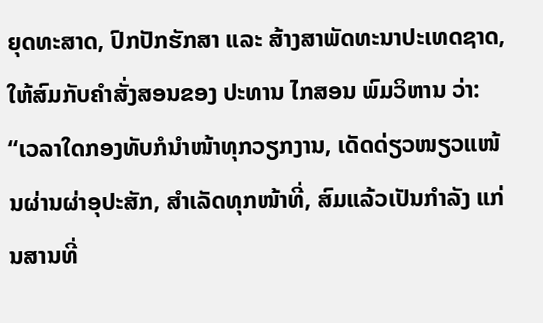ຍຸດທະສາດ, ປົກປັກຮັກສາ ແລະ ສ້າງສາພັດທະນາປະເທດຊາດ, ໃຫ້ສົມກັບຄໍາສັ່ງສອນຂອງ ປະທານ ໄກສອນ ພົມວິຫານ ວ່າ: “ເວລາໃດກອງທັບກໍນໍາໜ້າທຸກວຽກງານ, ເດັດດ່ຽວໜຽວແໜ້ນຜ່ານຜ່າອຸປະສັກ, ສໍາເລັດທຸກໜ້າທີ່, ສົມແລ້ວເປັນກໍາລັງ ແກ່ນສານທີ່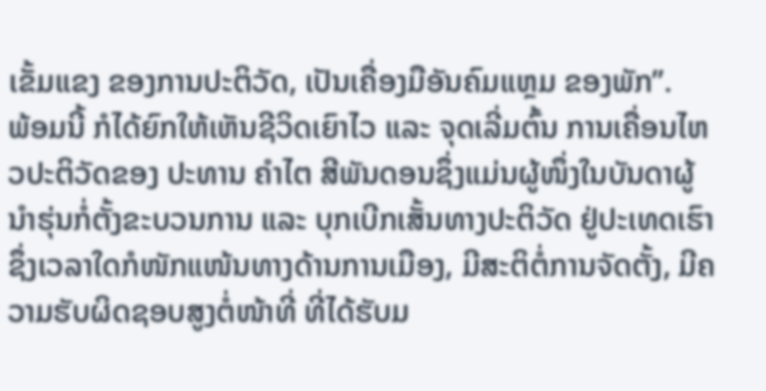ເຂັ້ມແຂງ ຂອງການປະຕິວັດ, ເປັນເຄື່ອງມືອັນຄົມແຫຼມ ຂອງພັກ”.
ພ້ອມນີ້ ກໍໄດ້ຍົກໃຫ້ເຫັນຊີວິດເຍົາໄວ ແລະ ຈຸດເລີ່ມຕົ້ນ ການເຄື່ອນໄຫວປະຕິວັດຂອງ ປະທານ ຄໍາໄຕ ສີພັນດອນຊຶ່ງແມ່ນຜູ້ໜຶ່ງໃນບັນດາຜູ້ນໍາຮຸ່ນກໍ່ຕັ້ງຂະບວນການ ແລະ ບຸກເບີກເສັ້ນທາງປະຕິວັດ ຢູ່ປະເທດເຮົາ ຊຶ່ງເວລາໃດກໍໜັກແໜ້ນທາງດ້ານການເມືອງ, ມີສະຕິຕໍ່ການຈັດຕັ້ງ, ມີຄວາມຮັບຜິດຊອບສູງຕໍ່ໜ້າທີ່ ທີ່ໄດ້ຮັບມ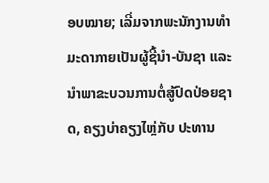ອບໝາຍ; ເລີ່ມຈາກພະນັກງານທໍາມະດາກາຍເປັນຜູ້ຊີ້ນໍາ-ບັນຊາ ແລະ ນໍາພາຂະບວນການຕໍ່ສູ້ປົດປ່ອຍຊາດ, ຄຽງບ່າຄຽງໄຫຼ່ກັບ ປະທານ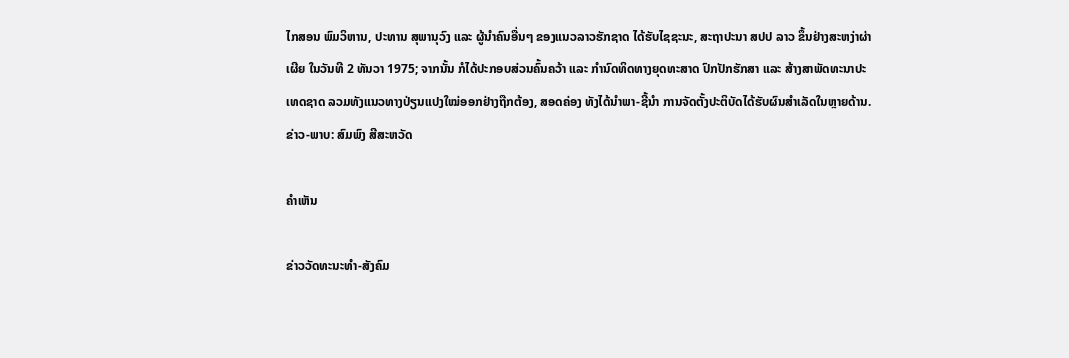ໄກສອນ ພົມວິຫານ, ປະທານ ສຸພານຸວົງ ແລະ ຜູ້ນໍາຄົນອື່ນໆ ຂອງແນວລາວຮັກຊາດ ໄດ້ຮັບໄຊຊະນະ, ສະຖາປະນາ ສປປ ລາວ ຂຶ້ນຢ່າງສະຫງ່າຜ່າເຜີຍ ໃນວັນທີ 2 ທັນວາ 1975; ຈາກນັ້ນ ກໍໄດ້ປະກອບສ່ວນຄົ້ນຄວ້າ ແລະ ກໍານົດທິດທາງຍຸດທະສາດ ປົກປັກຮັກສາ ແລະ ສ້າງສາພັດທະນາປະເທດຊາດ ລວມທັງແນວທາງປ່ຽນແປງໃໝ່ອອກຢ່າງຖືກຕ້ອງ, ສອດຄ່ອງ ທັງໄດ້ນໍາພາ-ຊີ້ນໍາ ການຈັດຕັ້ງປະຕິບັດໄດ້ຮັບຜົນສໍາເລັດໃນຫຼາຍດ້ານ.
ຂ່າວ-ພາບ: ສົມພົງ ສີສະຫວັດ

ຄໍາເຫັນ

ຂ່າວວັດທະນະທຳ-ສັງຄົມ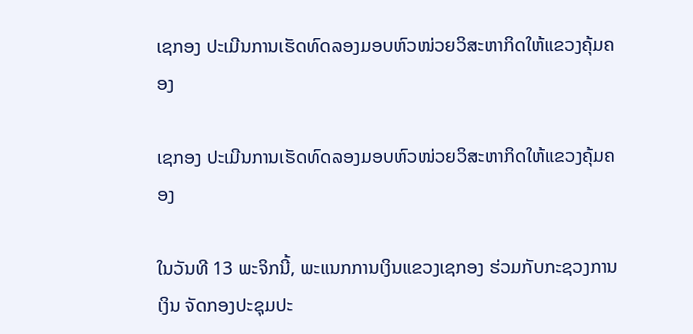ເຊກອງ ປະເມີນການເຮັດທົດລອງມອບຫົວໜ່ວຍວິສະຫາກິດໃຫ້ແຂວງຄຸ້ມຄອງ

ເຊກອງ ປະເມີນການເຮັດທົດລອງມອບຫົວໜ່ວຍວິສະຫາກິດໃຫ້ແຂວງຄຸ້ມຄອງ

ໃນວັນທີ 13 ພະຈິກນີ້, ພະແນກການເງິນແຂວງເຊກອງ ຮ່ວມກັບກະຊວງການເງິນ ຈັດກອງປະຊຸມປະ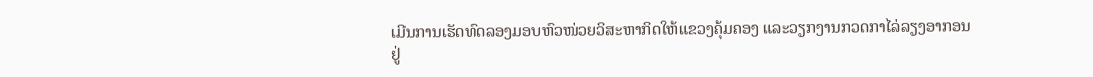ເມີນການເຮັດທົດລອງມອບຫົວໜ່ວຍວິສະຫາກິດໃຫ້ແຂວງຄຸ້ມຄອງ ແລະວຽກງານກວດກາໄລ່ລຽງອາກອນ ຢູ່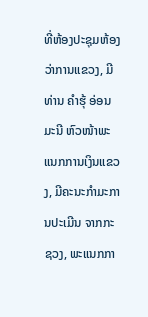ທີ່ຫ້ອງປະຊຸມຫ້ອງວ່າການແຂວງ, ມີທ່ານ ຄຳຮຸ້ ອ່ອນມະນີ ຫົວໜ້າພະແນກການເງິນແຂວງ, ມີຄະນະກຳມະການປະເມີນ ຈາກກະຊວງ, ພະແນກກາ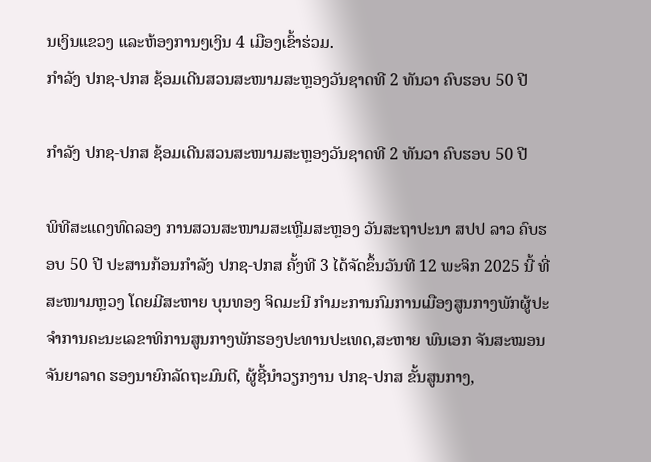ນເງິນແຂວງ ແລະຫ້ອງການໆເງິນ 4 ເມືອງເຂົ້າຮ່ວມ.
ກຳລັງ ປກຊ-ປກສ ຊ້ອມເດີນສວນສະໜາມສະຫຼອງວັນຊາດທີ 2 ທັນວາ ຄົບຮອບ 50 ປີ

ກຳລັງ ປກຊ-ປກສ ຊ້ອມເດີນສວນສະໜາມສະຫຼອງວັນຊາດທີ 2 ທັນວາ ຄົບຮອບ 50 ປີ

ພິທີສະແດງທົດລອງ ການສວນສະໜາມສະເຫຼີມສະຫຼອງ ວັນສະຖາປະນາ ສປປ ລາວ ຄົບຮອບ 50 ປີ ປະສານກ້ອນກຳລັງ ປກຊ-ປກສ ຄັ້ງທີ 3 ໄດ້ຈັດຂຶ້ນວັນທີ 12 ພະຈິກ 2025 ນີ້ ທີ່ສະໜາມຫຼວງ ໂດຍມີສະຫາຍ ບຸນທອງ ຈິດມະນີ ກຳມະການກົມການເມືອງສູນກາງພັກຜູ້ປະຈໍາການຄະນະເລຂາທິການສູນກາງພັກຮອງປະທານປະເທດ,ສະຫາຍ ພົນເອກ ຈັນສະໝອນ ຈັນຍາລາດ ຮອງນາຍົກລັດຖະມົນຕີ, ຜູ້ຊີ້ນໍາວຽກງານ ປກຊ-ປກສ ຂັ້ນສູນກາງ,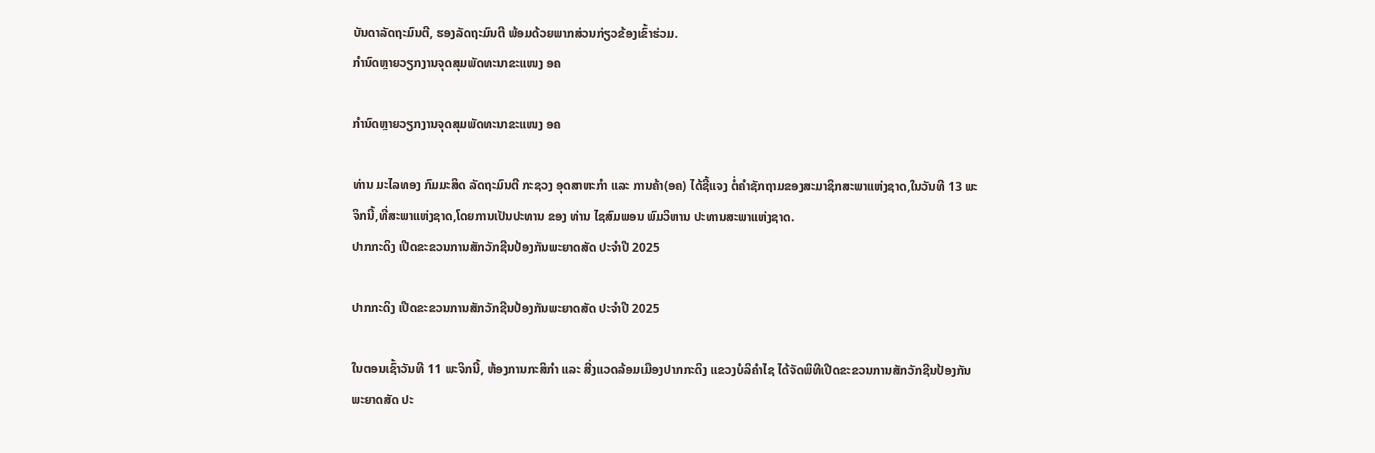ບັນດາລັດຖະມົນຕີ, ຮອງລັດຖະມົນຕີ ພ້ອມດ້ວຍພາກສ່ວນກ່ຽວຂ້ອງເຂົ້າຮ່ວມ.
ກຳນົດຫຼາຍວຽກງານຈຸດສຸມພັດທະນາຂະແໜງ ອຄ

ກຳນົດຫຼາຍວຽກງານຈຸດສຸມພັດທະນາຂະແໜງ ອຄ

ທ່ານ ມະໄລທອງ ກົມມະສິດ ລັດຖະມົນຕີ ກະຊວງ ອຸດສາຫະກຳ ແລະ ການຄ້າ(ອຄ) ໄດ້ຊີ້ແຈງ ຕໍ່ຄຳຊັກຖາມຂອງສະມາຊິກສະພາແຫ່ງຊາດ,ໃນວັນທີ 13 ພະຈິກນີ້,ທີ່ສະພາແຫ່ງຊາດ,ໂດຍການເປັນປະທານ ຂອງ ທ່ານ ໄຊສົມພອນ ພົມວິຫານ ປະທານສະພາແຫ່ງຊາດ.
ປາກກະດິງ ເປີດຂະຂວນການສັກວັກຊີນປ້ອງກັນພະຍາດສັດ ປະຈຳປີ 2025

ປາກກະດິງ ເປີດຂະຂວນການສັກວັກຊີນປ້ອງກັນພະຍາດສັດ ປະຈຳປີ 2025

ໃນຕອນເຊົ້າວັນທີ 11 ພະຈິກນີ້, ຫ້ອງການກະສິກຳ ແລະ ສີ່ງແວດລ້ອມເມືອງປາກກະດິງ ແຂວງບໍລິຄໍາໄຊ ໄດ້ຈັດພິທີເປີດຂະຂວນການສັກວັກຊີນປ້ອງກັນພະຍາດສັດ ປະ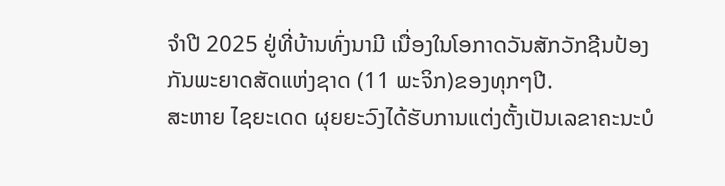ຈຳປີ 2025 ຢູ່ທີ່ບ້ານທົ່ງນາມີ ເນື່ອງໃນໂອກາດວັນສັກວັກຊີນປ້ອງກັນພະຍາດສັດແຫ່ງຊາດ (11 ພະຈິກ)ຂອງທຸກໆປີ.
ສະຫາຍ ໄຊຍະເດດ ຜຸຍຍະວົງໄດ້ຮັບການແຕ່ງຕັ້ງເປັນເລຂາຄະນະບໍ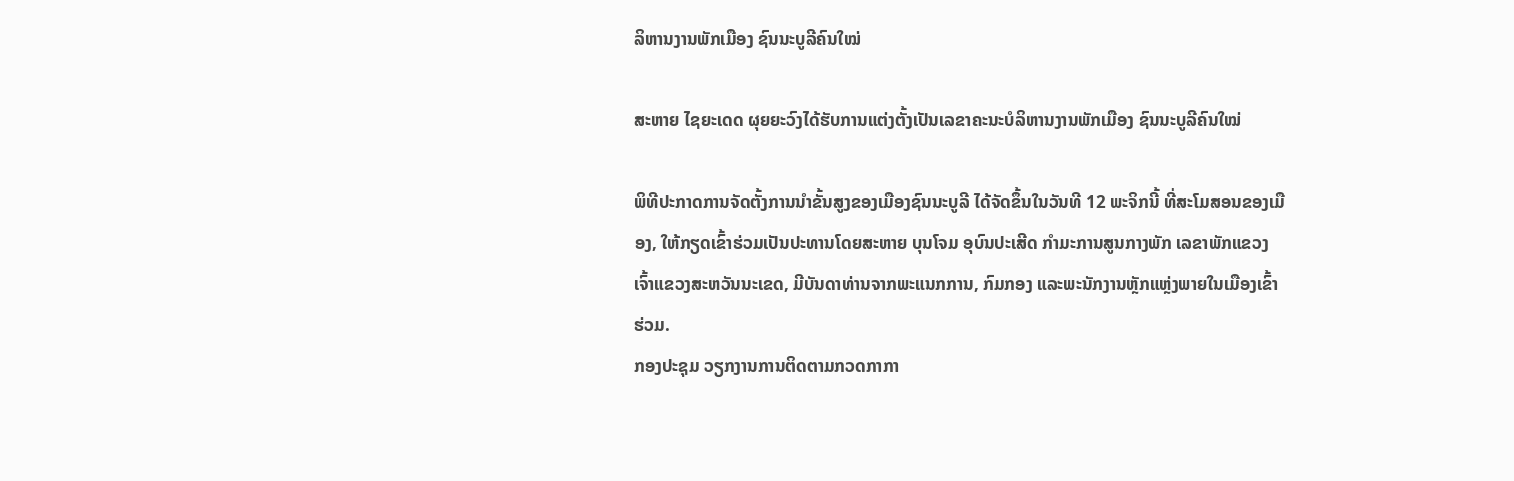ລິຫານງານພັກເມືອງ ຊົນນະບູລີຄົນໃໝ່

ສະຫາຍ ໄຊຍະເດດ ຜຸຍຍະວົງໄດ້ຮັບການແຕ່ງຕັ້ງເປັນເລຂາຄະນະບໍລິຫານງານພັກເມືອງ ຊົນນະບູລີຄົນໃໝ່

ພິທີປະກາດການຈັດຕັ້ງການນຳຂັ້ນສູງຂອງເມືອງຊົນນະບູລີ ໄດ້ຈັດຂຶ້ນໃນວັນທີ 12 ພະຈິກນີ້ ທີ່ສະໂມສອນຂອງເມືອງ, ໃຫ້ກຽດເຂົ້າຮ່ວມເປັນປະທານໂດຍສະຫາຍ ບຸນໂຈມ ອຸບົນປະເສີດ ກຳມະການສູນກາງພັກ ເລຂາພັກແຂວງ ເຈົ້າແຂວງສະຫວັນນະເຂດ, ມີບັນດາທ່ານຈາກພະແນກການ, ກົມກອງ ແລະພະນັກງານຫຼັກແຫຼ່ງພາຍໃນເມືອງເຂົ້າຮ່ວມ.
ກອງປະຊຸມ ວຽກງານການຕິດຕາມກວດກາກາ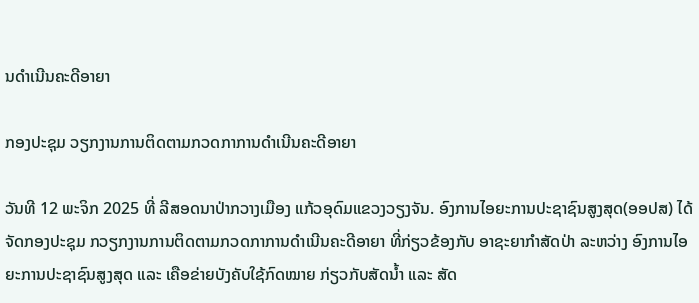ນດຳເນີນຄະດີອາຍາ

ກອງປະຊຸມ ວຽກງານການຕິດຕາມກວດກາການດຳເນີນຄະດີອາຍາ

ວັນທີ 12 ພະຈິກ 2025 ທີ່ ລີສອດນາປ່າກວາງເມືອງ ແກ້ວອຸດົມແຂວງວຽງຈັນ. ອົງການໄອຍະການປະຊາຊົນສູງສຸດ(ອອປສ) ໄດ້ຈັດກອງປະຊຸມ ກວຽກງານການຕິດຕາມກວດກາການດຳເນີນຄະດີອາຍາ ທີ່ກ່ຽວຂ້ອງກັບ ອາຊະຍາກຳສັດປ່າ ລະຫວ່າງ ອົງການໄອຍະການປະຊາຊົນສູງສຸດ ແລະ ເຄືອຂ່າຍບັງຄັບໃຊ້ກົດໝາຍ ກ່ຽວກັບສັດນໍ້າ ແລະ ສັດ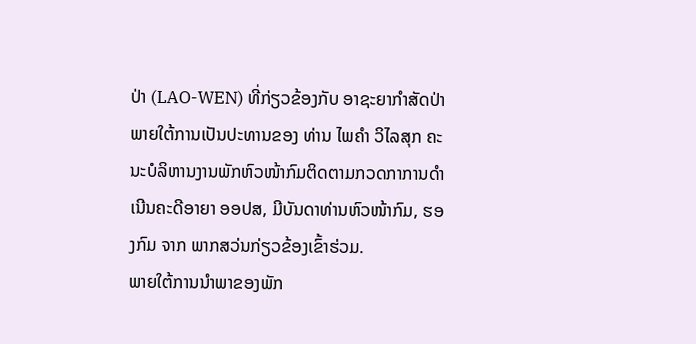ປ່າ (LAO-WEN) ທີ່ກ່ຽວຂ້ອງກັບ ອາຊະຍາກຳສັດປ່າ ພາຍໃຕ້ການເປັນປະທານຂອງ ທ່ານ ໄພຄຳ ວິໄລສຸກ ຄະນະບໍລິຫານງານພັກຫົວໜ້າກົມຕິດຕາມກວດກາການດຳເນີນຄະດີອາຍາ ອອປສ, ມີບັນດາທ່ານຫົວໜ້າກົມ, ຮອງກົມ ຈາກ ພາກສວ່ນກ່ຽວຂ້ອງເຂົ້າຮ່ວມ.
ພາຍໃຕ້ການນໍາພາຂອງພັກ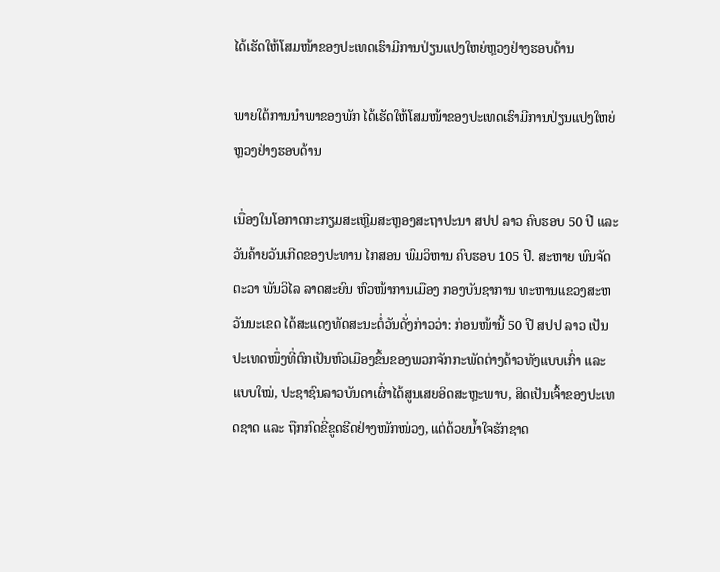ໄດ້ເຮັດໃຫ້ໂສມໜ້າຂອງປະເທດເຮົາມີການປ່ຽນແປງໃຫຍ່ຫຼວງຢ່າງຮອບດ້ານ

ພາຍໃຕ້ການນໍາພາຂອງພັກ ໄດ້ເຮັດໃຫ້ໂສມໜ້າຂອງປະເທດເຮົາມີການປ່ຽນແປງໃຫຍ່ຫຼວງຢ່າງຮອບດ້ານ

ເນື່ອງໃນໂອກາດກະກຽມສະເຫຼີມສະຫຼອງສະຖາປະນາ ສປປ ລາວ ຄົບຮອບ 50 ປີ ແລະ ວັນຄ້າຍວັນເກີດຂອງປະທານ ໄກສອນ ພົມວິຫານ ຄົບຮອບ 105 ປີ. ສະຫາຍ ພົນຈັດຕະວາ ພັນວິໄລ ລາດສະຍົນ ຫົວໜ້າການເມືອງ ກອງບັນຊາການ ທະຫານແຂວງສະຫວັນນະເຂດ ໄດ້ສະແດງທັດສະນະຕໍ່ວັນດັ່ງກ່າວວ່າ: ກ່ອນໜ້ານີ້ 50 ປີ ສປປ ລາວ ເປັນປະເທດໜຶ່ງທີ່ຕົກເປັນຫົວເມືອງຂຶ້ນຂອງພວກຈັກກະພັດຕ່າງດ້າວທັງແບບເກົ່າ ແລະ ແບບໃໝ່, ປະຊາຊົນລາວບັນດາເຜົ່າໄດ້ສູນເສຍອິດສະຫຼະພາບ, ສິດເປັນເຈົ້າຂອງປະເທດຊາດ ແລະ ຖືກກົດຂີ່ຂູດຮີດຢ່າງໜັກໜ່ວງ, ແຕ່ດ້ວຍນໍ້າໃຈຮັກຊາດ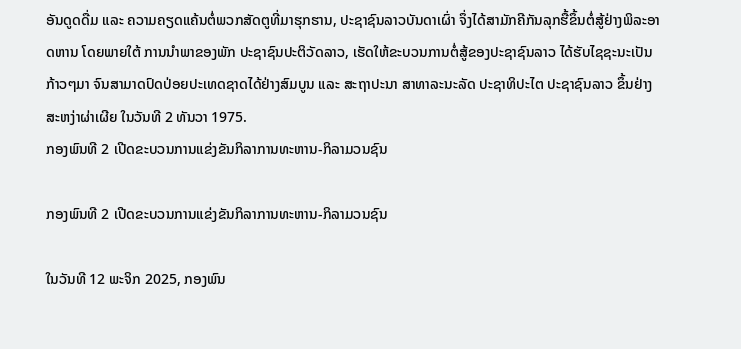ອັນດູດດື່ມ ແລະ ຄວາມຄຽດແຄ້ນຕໍ່ພວກສັດຕູທີ່ມາຮຸກຮານ, ປະຊາຊົນລາວບັນດາເຜົ່າ ຈຶ່ງໄດ້ສາມັກຄີກັນລຸກຮື້ຂຶ້ນຕໍ່ສູ້ຢ່າງພິລະອາດຫານ ໂດຍພາຍໃຕ້ ການນໍາພາຂອງພັກ ປະຊາຊົນປະຕິວັດລາວ, ເຮັດໃຫ້ຂະບວນການຕໍ່ສູ້ຂອງປະຊາຊົນລາວ ໄດ້ຮັບໄຊຊະນະເປັນກ້າວໆມາ ຈົນສາມາດປົດປ່ອຍປະເທດຊາດໄດ້ຢ່າງສົມບູນ ແລະ ສະຖາປະນາ ສາທາລະນະລັດ ປະຊາທິປະໄຕ ປະຊາຊົນລາວ ຂຶ້ນຢ່າງສະຫງ່າຜ່າເຜີຍ ໃນວັນທີ 2 ທັນວາ 1975.
ກອງພົນທີ 2 ເປີດຂະບວນການແຂ່ງຂັນກິລາການທະຫານ-ກິລາມວນຊົນ

ກອງພົນທີ 2 ເປີດຂະບວນການແຂ່ງຂັນກິລາການທະຫານ-ກິລາມວນຊົນ

ໃນວັນທີ 12 ພະຈິກ 2025, ກອງພົນ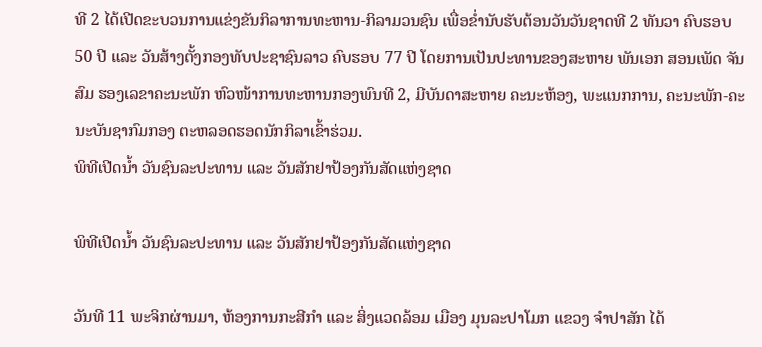ທີ 2 ໄດ້ເປີດຂະບວນການແຂ່ງຂັນກິລາການທະຫານ-ກິລາມວນຊົນ ເພື່ອຂໍ່ານັບຮັບຕ້ອນວັນວັນຊາດທີ 2 ທັນວາ ຄົບຮອບ 50 ປີ ແລະ ວັນສ້າງຕັ້ງກອງທັບປະຊາຊົນລາວ ຄົບຮອບ 77 ປີ ໂດຍການເປັນປະທານຂອງສະຫາຍ ພັນເອກ ສອນເພັດ ຈັນສົມ ຮອງເລຂາຄະນະພັກ ຫົວໜ້າການທະຫານກອງພົນທີ 2, ມີບັນດາສະຫາຍ ຄະນະຫ້ອງ, ພະແນກການ, ຄະນະພັກ-ຄະນະບັນຊາກົມກອງ ຕະຫລອດຮອດນັກກິລາເຂົ້າຮ່ວມ.
ພິທີເປີດນໍ້າ ວັນຊົນລະປະທານ ແລະ ວັນສັກຢາປ້ອງກັນສັດແຫ່ງຊາດ

ພິທີເປີດນໍ້າ ວັນຊົນລະປະທານ ແລະ ວັນສັກຢາປ້ອງກັນສັດແຫ່ງຊາດ

ວັນທີ 11 ພະຈິກຜ່ານມາ, ຫ້ອງການກະສີກຳ ແລະ ສິ່ງແວດລ້ອມ ເມືອງ ມຸນລະປາໂມກ ແຂວງ ຈຳປາສັກ ໄດ້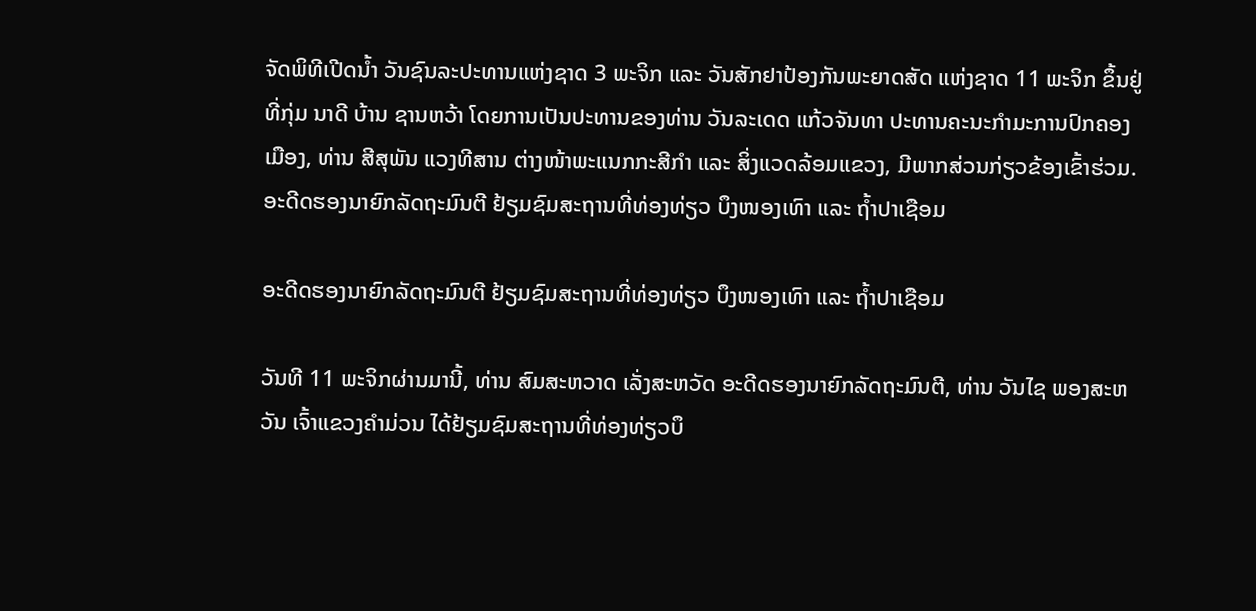ຈັດພິທີເປີດນໍ້າ ວັນຊົນລະປະທານແຫ່ງຊາດ 3 ພະຈິກ ແລະ ວັນສັກຢາປ້ອງກັນພະຍາດສັດ ແຫ່ງຊາດ 11 ພະຈິກ ຂຶ້ນຢູ່ທີ່ກຸ່ມ ນາດີ ບ້ານ ຊານຫວ້າ ໂດຍການເປັນປະທານຂອງທ່ານ ວັນລະເດດ ແກ້ວຈັນທາ ປະທານຄະນະກຳມະການປົກຄອງເມືອງ, ທ່ານ ສີສຸພັນ ແວງທີສານ ຕ່າງໜ້າພະແນກກະສີກຳ ແລະ ສິ່ງແວດລ້ອມແຂວງ, ມີພາກສ່ວນກ່ຽວຂ້ອງເຂົ້າຮ່ວມ.
ອະດີດຮອງນາຍົກລັດຖະມົນຕີ ຢ້ຽມຊົມສະຖານທີ່ທ່ອງທ່ຽວ ບຶງໜອງເທົາ ແລະ ຖໍ້າປາເຊືອມ

ອະດີດຮອງນາຍົກລັດຖະມົນຕີ ຢ້ຽມຊົມສະຖານທີ່ທ່ອງທ່ຽວ ບຶງໜອງເທົາ ແລະ ຖໍ້າປາເຊືອມ

ວັນທີ 11 ພະຈິກຜ່ານມານີ້, ທ່ານ ສົມສະຫວາດ ເລັ່ງສະຫວັດ ອະດີດຮອງນາຍົກລັດຖະມົນຕີ, ທ່ານ ວັນໄຊ ພອງສະຫວັນ ເຈົ້າແຂວງຄໍາມ່ວນ ໄດ້ຢ້ຽມຊົມສະຖານທີ່ທ່ອງທ່ຽວບຶ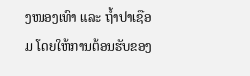ງໜອງເທົາ ແລະ ຖໍ້າປາເຊືອມ ໂດຍໃຫ້ການຕ້ອນຮັບຂອງ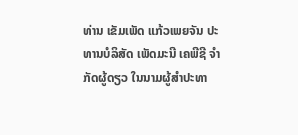ທ່ານ ເຂັມເພັດ ແກ້ວເພຍຈັນ ປະທານບໍລິສັດ ເພັດມະນີ ເຄພີຊີ ຈໍາກັດຜູ້ດຽວ ໃນນາມຜູ້ສໍາປະທາ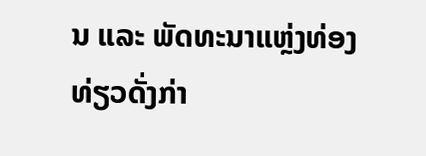ນ ແລະ ພັດທະນາແຫຼ່ງທ່ອງທ່ຽວດັ່ງກ່າ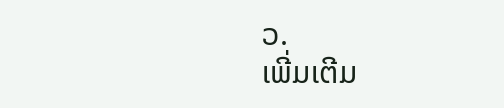ວ.
ເພີ່ມເຕີມ